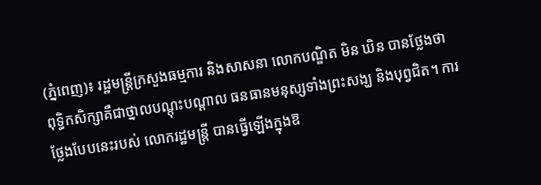(ភ្នំពេញ)៖ រដ្ឋមន្រ្តីក្រសួងធម្មការ និងសាសនា លោកបណ្ឌិត មិន ឃិន បានថ្លែងថា ពុទ្ធិកសិក្សាគឺជាថ្នាលបណ្តុះបណ្តាល ធនធានមនុស្សទាំងព្រះសង្ឃ និងបុព្វជិត។ ការថ្លែងបែបនេះរបស់ លោករដ្ឋមន្រ្តី បានធ្វើឡើងក្នុងឱ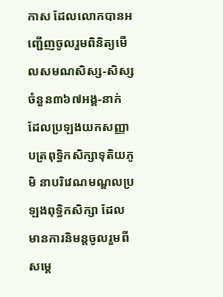កាស ដែលលោកបានអញ្ជើញចូលរួមពិនិត្យមើលសមណសិស្ស-សិស្ស ចំនួន៣៦៧អង្គ-នាក់ ដែលប្រឡងយកសញ្ញាបត្រពុទ្ធិកសិក្សាទុតិយភូមិ នាបរិវេណមណ្ឌលប្រឡងពុទ្ធិកសិក្សា ដែលមានការនិមន្តចូលរួមពីសម្តេ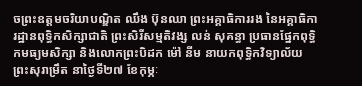ចព្រះឧត្តមចរិយាបណ្ឌិត ឈឹង ប៊ុនឈា ព្រះអគ្គាធិការរង នៃអគ្គាធិការដ្ឋានពុទ្ធិកសិក្សាជាតិ ព្រះសិរីសម្មតិវង្ស លន់ សុគន្ធា ប្រធានផ្នែកពុទ្ធិកមធ្យមសិក្សា និងលោកព្រះបិដក ម៉ៅ នីម នាយកពុទ្ធិកវិទ្យាល័យព្រះសុរាម្រឹត នាថ្ងៃទី២៧ ខែកុម្ភៈ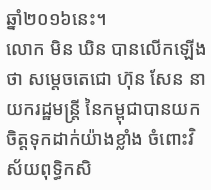ឆ្នាំ២០១៦នេះ។
លោក មិន ឃិន បានលើកឡើងថា សម្តេចតេជោ ហ៊ុន សែន នាយករដ្ឋមន្រ្តី នៃកម្ពុជាបានយកចិត្តទុកដាក់យ៉ាងខ្លាំង ចំពោះវិស័យពុទ្ធិកសិ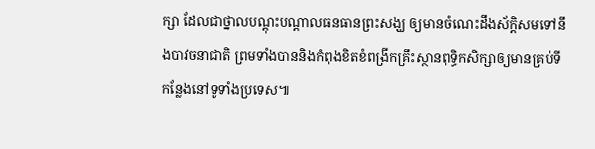ក្សា ដែលជាថ្នាលបណ្តុះបណ្តាលធនធានព្រះសង្ឃ ឲ្យមានចំណេះដឹងស័ក្តិសមទៅនឹងបាវចនាជាតិ ព្រមទាំងបាននិងកំពុងខិតខំពង្រីកគ្រឹះស្ថានពុទ្ធិកសិក្សាឲ្យមានគ្រប់ទីកន្លែងនៅទូទាំងប្រទេស៕